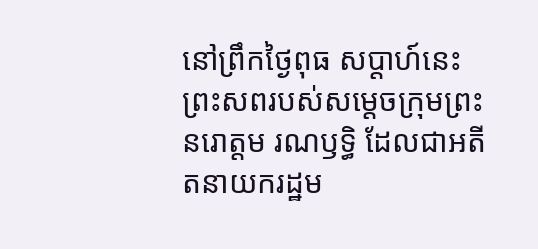នៅព្រឹកថ្ងៃពុធ សប្តាហ៍នេះ ព្រះសពរបស់សម្តេចក្រុមព្រះ នរោត្តម រណឫទ្ធិ ដែលជាអតីតនាយករដ្ឋម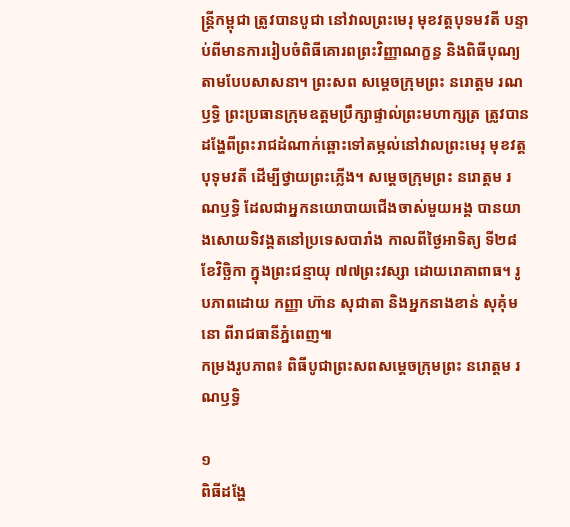ន្ត្រីកម្ពុជា ត្រូវបានបូជា នៅវាលព្រះមេរុ មុខវត្តបុទមវតី បន្ទាប់ពីមានការរៀបចំពិធីគោរពព្រះវិញ្ញាណក្ខន្ធ និងពិធីបុណ្យតាមបែបសាសនា។ ព្រះសព សម្តេចក្រុមព្រះ នរោត្តម រណឫទ្ធិ ព្រះប្រធានក្រុមឧត្តមប្រឹក្សាផ្ទាល់ព្រះមហាក្សត្រ ត្រូវបានដង្ហែពីព្រះរាជដំណាក់ឆ្ពោះទៅតម្កល់នៅវាលព្រះមេរុ មុខវត្តបុទុមវតី ដើម្បីថ្វាយព្រះភ្លើង។ សម្តេចក្រុមព្រះ នរោត្តម រណឫទ្ធិ ដែលជាអ្នកនយោបាយជើងចាស់មួយអង្គ បានយាងសោយទិវង្គតនៅប្រទេសបារាំង កាលពីថ្ងៃអាទិត្យ ទី២៨ ខែវិច្ឆិកា ក្នុងព្រះជន្មាយុ ៧៧ព្រះវស្សា ដោយរោគាពាធ។ រូបភាពដោយ កញ្ញា ហ៊ាន សុជាតា និងអ្នកនាងខាន់ សុគុំមនោ ពីរាជធានីភ្នំពេញ៕
កម្រងរូបភាព៖ ពិធីបូជាព្រះសពសម្តេចក្រុមព្រះ នរោត្តម រណឫទ្ធិ

១
ពិធីដង្ហែ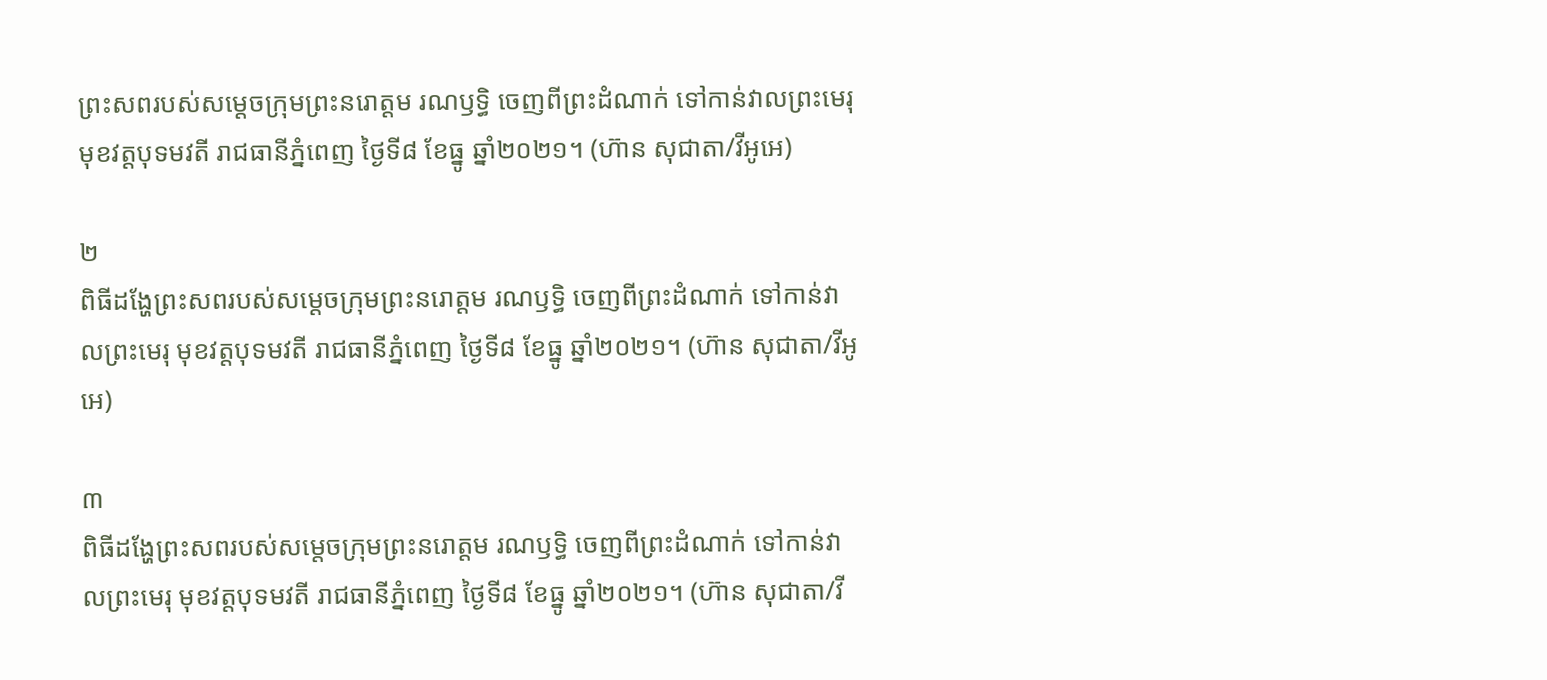ព្រះសពរបស់សម្តេចក្រុមព្រះនរោត្តម រណឫទ្ធិ ចេញពីព្រះដំណាក់ ទៅកាន់វាលព្រះមេរុ មុខវត្តបុទមវតី រាជធានីភ្នំពេញ ថ្ងៃទី៨ ខែធ្នូ ឆ្នាំ២០២១។ (ហ៊ាន សុជាតា/វីអូអេ)

២
ពិធីដង្ហែព្រះសពរបស់សម្តេចក្រុមព្រះនរោត្តម រណឫទ្ធិ ចេញពីព្រះដំណាក់ ទៅកាន់វាលព្រះមេរុ មុខវត្តបុទមវតី រាជធានីភ្នំពេញ ថ្ងៃទី៨ ខែធ្នូ ឆ្នាំ២០២១។ (ហ៊ាន សុជាតា/វីអូអេ)

៣
ពិធីដង្ហែព្រះសពរបស់សម្តេចក្រុមព្រះនរោត្តម រណឫទ្ធិ ចេញពីព្រះដំណាក់ ទៅកាន់វាលព្រះមេរុ មុខវត្តបុទមវតី រាជធានីភ្នំពេញ ថ្ងៃទី៨ ខែធ្នូ ឆ្នាំ២០២១។ (ហ៊ាន សុជាតា/វី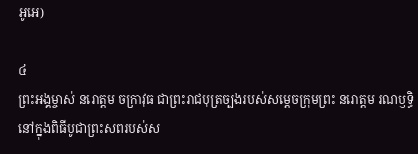អូអេ)

៤
ព្រះអង្គម្ចាស់ នរោត្តម ចក្រាវុធ ជាព្រះរាជបុត្រច្បងរបស់សម្តេចក្រុមព្រះ នរោត្តម រណឫទ្ធិ នៅក្នុងពិធីបូជាព្រះសពរបស់ស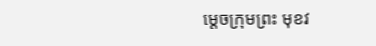ម្តេចក្រុមព្រះ មុខវ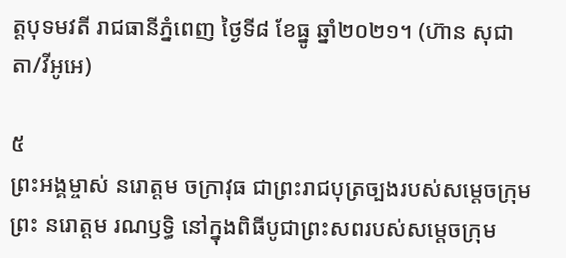ត្តបុទមវតី រាជធានីភ្នំពេញ ថ្ងៃទី៨ ខែធ្នូ ឆ្នាំ២០២១។ (ហ៊ាន សុជាតា/វីអូអេ)

៥
ព្រះអង្គម្ចាស់ នរោត្តម ចក្រាវុធ ជាព្រះរាជបុត្រច្បងរបស់សម្តេចក្រុមព្រះ នរោត្តម រណឫទ្ធិ នៅក្នុងពិធីបូជាព្រះសពរបស់សម្តេចក្រុម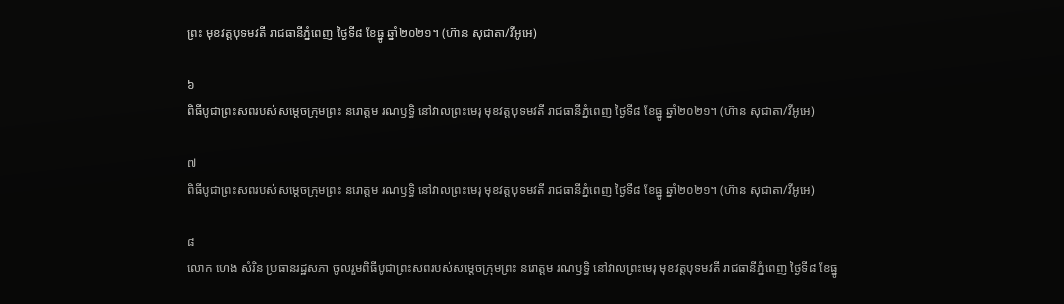ព្រះ មុខវត្តបុទមវតី រាជធានីភ្នំពេញ ថ្ងៃទី៨ ខែធ្នូ ឆ្នាំ២០២១។ (ហ៊ាន សុជាតា/វីអូអេ)

៦
ពិធីបូជាព្រះសពរបស់សម្តេចក្រុមព្រះ នរោត្តម រណឫទ្ធិ នៅវាលព្រះមេរុ មុខវត្តបុទមវតី រាជធានីភ្នំពេញ ថ្ងៃទី៨ ខែធ្នូ ឆ្នាំ២០២១។ (ហ៊ាន សុជាតា/វីអូអេ)

៧
ពិធីបូជាព្រះសពរបស់សម្តេចក្រុមព្រះ នរោត្តម រណឫទ្ធិ នៅវាលព្រះមេរុ មុខវត្តបុទមវតី រាជធានីភ្នំពេញ ថ្ងៃទី៨ ខែធ្នូ ឆ្នាំ២០២១។ (ហ៊ាន សុជាតា/វីអូអេ)

៨
លោក ហេង សំរិន ប្រធានរដ្ឋសភា ចូលរួមពិធីបូជាព្រះសពរបស់សម្តេចក្រុមព្រះ នរោត្តម រណឫទ្ធិ នៅវាលព្រះមេរុ មុខវត្តបុទមវតី រាជធានីភ្នំពេញ ថ្ងៃទី៨ ខែធ្នូ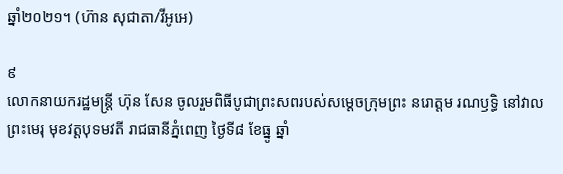ឆ្នាំ២០២១។ (ហ៊ាន សុជាតា/វីអូអេ)

៩
លោកនាយករដ្ឋមន្ត្រី ហ៊ុន សែន ចូលរួមពិធីបូជាព្រះសពរបស់សម្តេចក្រុមព្រះ នរោត្តម រណឫទ្ធិ នៅវាលព្រះមេរុ មុខវត្តបុទមវតី រាជធានីភ្នំពេញ ថ្ងៃទី៨ ខែធ្នូ ឆ្នាំ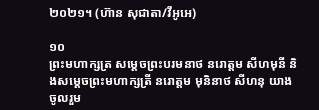២០២១។ (ហ៊ាន សុជាតា/វីអូអេ)

១០
ព្រះមហាក្សត្រ សម្តេចព្រះបរមនាថ នរោត្តម សីហមុនី និងសម្តេចព្រះមហាក្សត្រី នរោត្តម មុនិនាថ សីហនុ យាងចូលរួម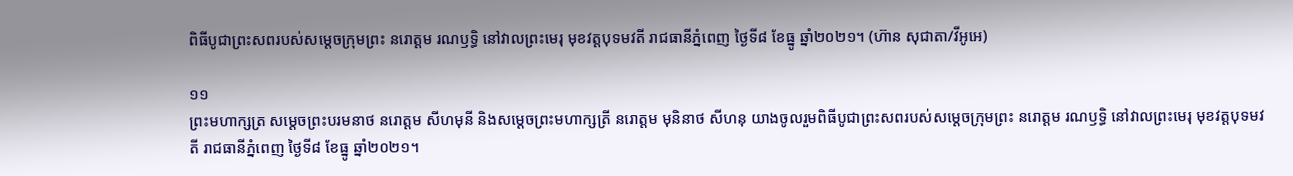ពិធីបូជាព្រះសពរបស់សម្តេចក្រុមព្រះ នរោត្តម រណឫទ្ធិ នៅវាលព្រះមេរុ មុខវត្តបុទមវតី រាជធានីភ្នំពេញ ថ្ងៃទី៨ ខែធ្នូ ឆ្នាំ២០២១។ (ហ៊ាន សុជាតា/វីអូអេ)

១១
ព្រះមហាក្សត្រ សម្តេចព្រះបរមនាថ នរោត្តម សីហមុនី និងសម្តេចព្រះមហាក្សត្រី នរោត្តម មុនិនាថ សីហនុ យាងចូលរួមពិធីបូជាព្រះសពរបស់សម្តេចក្រុមព្រះ នរោត្តម រណឫទ្ធិ នៅវាលព្រះមេរុ មុខវត្តបុទមវតី រាជធានីភ្នំពេញ ថ្ងៃទី៨ ខែធ្នូ ឆ្នាំ២០២១។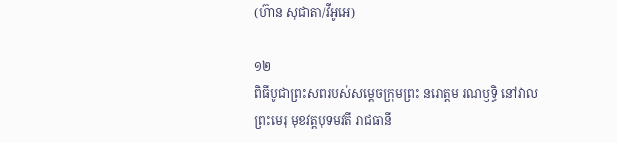(ហ៊ាន សុជាតា/វីអូអេ)

១២
ពិធីបូជាព្រះសពរបស់សម្តេចក្រុមព្រះ នរោត្តម រណឫទ្ធិ នៅវាលព្រះមេរុ មុខវត្តបុទមវតី រាជធានី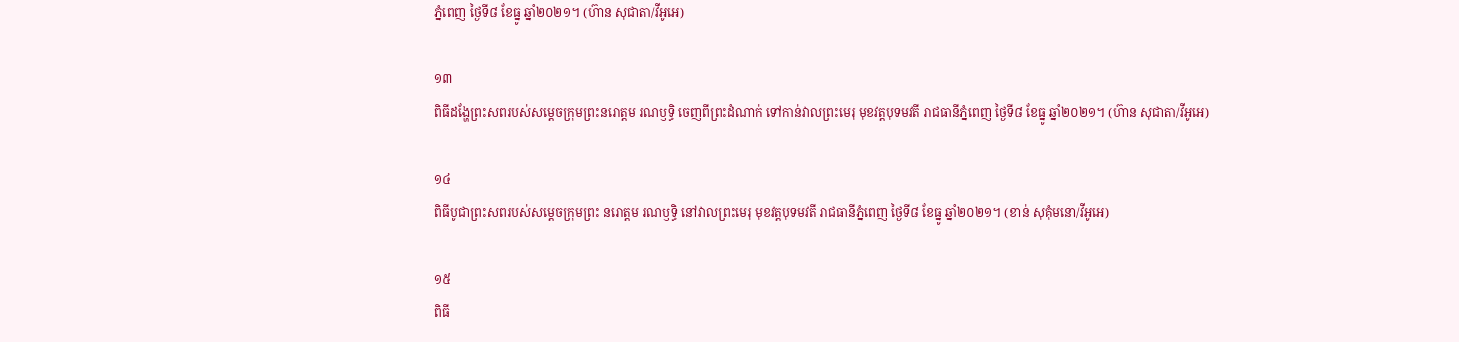ភ្នំពេញ ថ្ងៃទី៨ ខែធ្នូ ឆ្នាំ២០២១។ (ហ៊ាន សុជាតា/វីអូអេ)

១៣
ពិធីដង្ហែព្រះសពរបស់សម្តេចក្រុមព្រះនរោត្តម រណឫទ្ធិ ចេញពីព្រះដំណាក់ ទៅកាន់វាលព្រះមេរុ មុខវត្តបុទមវតី រាជធានីភ្នំពេញ ថ្ងៃទី៨ ខែធ្នូ ឆ្នាំ២០២១។ (ហ៊ាន សុជាតា/វីអូអេ)

១៤
ពិធីបូជាព្រះសពរបស់សម្តេចក្រុមព្រះ នរោត្តម រណឫទ្ធិ នៅវាលព្រះមេរុ មុខវត្តបុទមវតី រាជធានីភ្នំពេញ ថ្ងៃទី៨ ខែធ្នូ ឆ្នាំ២០២១។ (ខាន់ សុគុំមនោ/វីអូអេ)

១៥
ពិធី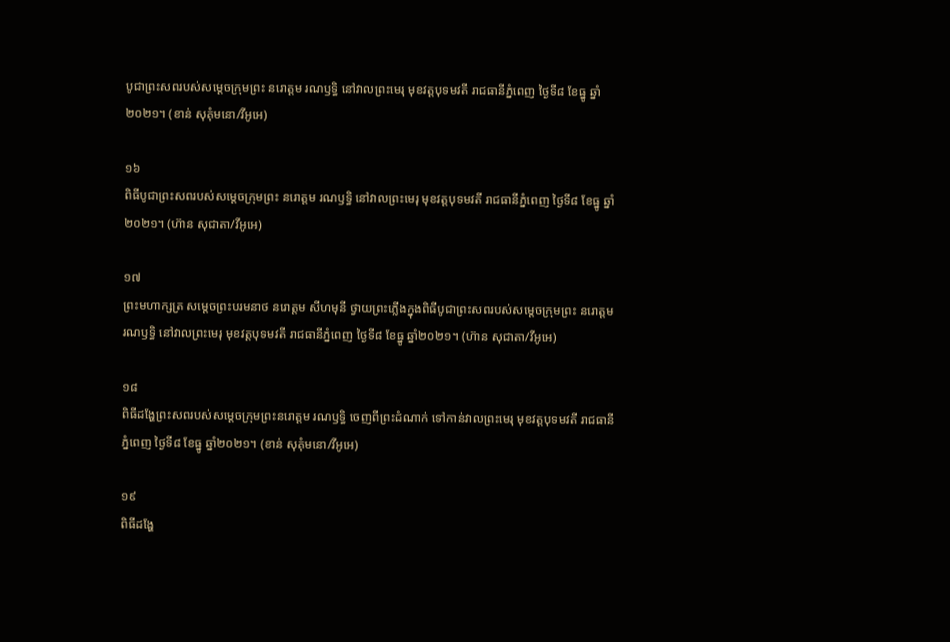បូជាព្រះសពរបស់សម្តេចក្រុមព្រះ នរោត្តម រណឫទ្ធិ នៅវាលព្រះមេរុ មុខវត្តបុទមវតី រាជធានីភ្នំពេញ ថ្ងៃទី៨ ខែធ្នូ ឆ្នាំ២០២១។ (ខាន់ សុគុំមនោ/វីអូអេ)

១៦
ពិធីបូជាព្រះសពរបស់សម្តេចក្រុមព្រះ នរោត្តម រណឫទ្ធិ នៅវាលព្រះមេរុ មុខវត្តបុទមវតី រាជធានីភ្នំពេញ ថ្ងៃទី៨ ខែធ្នូ ឆ្នាំ២០២១។ (ហ៊ាន សុជាតា/វីអូអេ)

១៧
ព្រះមហាក្សត្រ សម្តេចព្រះបរមនាថ នរោត្តម សីហមុនី ថ្វាយព្រះភ្លើងក្នុងពិធីបូជាព្រះសពរបស់សម្តេចក្រុមព្រះ នរោត្តម រណឫទ្ធិ នៅវាលព្រះមេរុ មុខវត្តបុទមវតី រាជធានីភ្នំពេញ ថ្ងៃទី៨ ខែធ្នូ ឆ្នាំ២០២១។ (ហ៊ាន សុជាតា/វីអូអេ)

១៨
ពិធីដង្ហែព្រះសពរបស់សម្តេចក្រុមព្រះនរោត្តម រណឫទ្ធិ ចេញពីព្រះដំណាក់ ទៅកាន់វាលព្រះមេរុ មុខវត្តបុទមវតី រាជធានីភ្នំពេញ ថ្ងៃទី៨ ខែធ្នូ ឆ្នាំ២០២១។ (ខាន់ សុគុំមនោ/វីអូអេ)

១៩
ពិធីដង្ហែ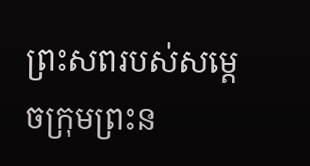ព្រះសពរបស់សម្តេចក្រុមព្រះន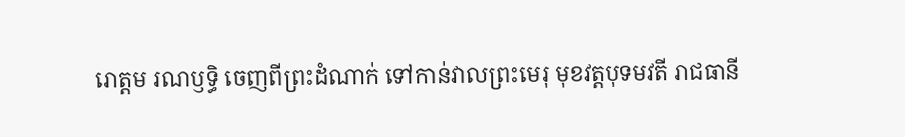រោត្តម រណឫទ្ធិ ចេញពីព្រះដំណាក់ ទៅកាន់វាលព្រះមេរុ មុខវត្តបុទមវតី រាជធានី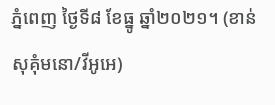ភ្នំពេញ ថ្ងៃទី៨ ខែធ្នូ ឆ្នាំ២០២១។ (ខាន់ សុគុំមនោ/វីអូអេ)